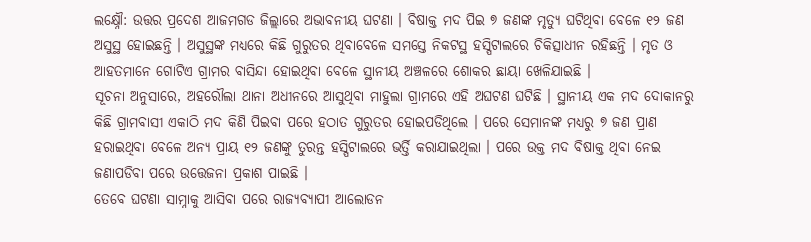ଲକ୍ଷ୍ନୌ: ଉତ୍ତର ପ୍ରଦେଶ ଆଜମଗଡ ଜିଲ୍ଲାରେ ଅଭାବନୀୟ ଘଟଣା । ବିଷାକ୍ତ ମଦ ପିଇ ୭ ଜଣଙ୍କ ମୃତ୍ୟୁ ଘଟିଥିବା ବେଳେ ୧୨ ଜଣ ଅସୁସ୍ଥ ହୋଇଛନ୍ତି । ଅସୁସ୍ଥଙ୍କ ମଧ୍ୟରେ କିଛି ଗୁରୁତର ଥିବାବେଳେ ସମସ୍ତେ ନିକଟସ୍ଥ ହସ୍ପିଟାଲରେ ଚିକିତ୍ସାଧୀନ ରହିଛନ୍ତି । ମୃତ ଓ ଆହତମାନେ ଗୋଟିଏ ଗ୍ରାମର ବାସିନ୍ଦା ହୋଇଥିବା ବେଳେ ସ୍ଥାନୀୟ ଅଞ୍ଚଳରେ ଶୋକର ଛାୟା ଖେଳିଯାଇଛି ।
ସୂଚନା ଅନୁସାରେ, ଅହରୌଲା ଥାନା ଅଧୀନରେ ଆସୁଥିବା ମାହୁଲା ଗ୍ରାମରେ ଏହି ଅଘଟଣ ଘଟିଛି । ସ୍ଥାନୀୟ ଏକ ମଦ ଦୋକାନରୁ କିଛି ଗ୍ରାମବାସୀ ଏକାଠି ମଦ କିଣି ପିଇବା ପରେ ହଠାତ ଗୁରୁତର ହୋଇପଡିଥିଲେ । ପରେ ସେମାନଙ୍କ ମଧ୍ୟରୁ ୭ ଜଣ ପ୍ରାଣ ହରାଇଥିବା ବେଳେ ଅନ୍ୟ ପ୍ରାୟ ୧୨ ଜଣଙ୍କୁ ତୁରନ୍ତ ହସ୍ପିଟାଲରେ ଭର୍ତ୍ତି କରାଯାଇଥିଲା । ପରେ ଉକ୍ତ ମଦ ବିଷାକ୍ତ ଥିବା ନେଇ ଜଣାପଡିବା ପରେ ଉତ୍ତେଜନା ପ୍ରକାଶ ପାଇଛି ।
ତେବେ ଘଟଣା ସାମ୍ନାକୁ ଆସିବା ପରେ ରାଜ୍ୟବ୍ୟାପୀ ଆଲୋଡନ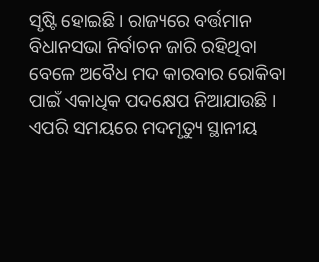ସୃଷ୍ଟି ହୋଇଛି । ରାଜ୍ୟରେ ବର୍ତ୍ତମାନ ବିଧାନସଭା ନିର୍ବାଚନ ଜାରି ରହିଥିବା ବେଳେ ଅବୈଧ ମଦ କାରବାର ରୋକିବା ପାଇଁ ଏକାଧିକ ପଦକ୍ଷେପ ନିଆଯାଉଛି । ଏପରି ସମୟରେ ମଦମୃତ୍ୟୁ ସ୍ଥାନୀୟ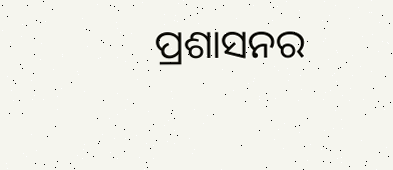ପ୍ରଶାସନର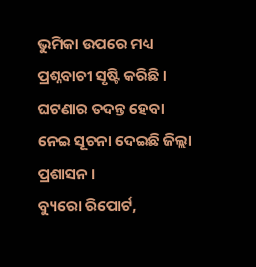ଭୁମିକା ଉପରେ ମଧ୍ୟ ପ୍ରଶ୍ନବାଚୀ ସୃଷ୍ଟି କରିଛି । ଘଟଣାର ତଦନ୍ତ ହେବା ନେଇ ସୂଚନା ଦେଇଛି ଜିଲ୍ଲା ପ୍ରଶାସନ ।
ବ୍ୟୁରୋ ରିପୋର୍ଟ,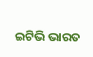ଇଟିଭି ଭାରତ